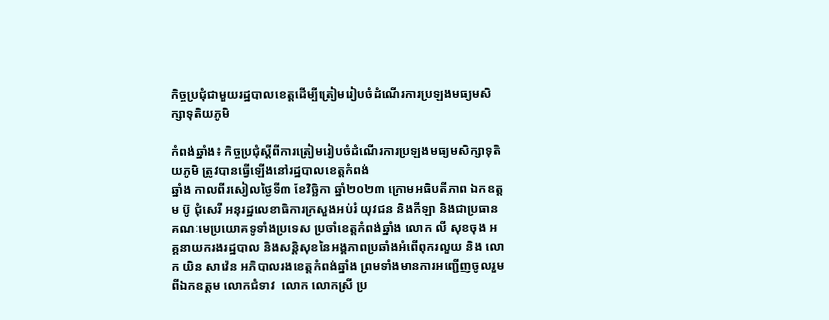កិច្ចប្រជុំជាមួយរដ្ឋបាលខេត្តដើម្បីត្រៀមរៀបចំដំណើរការប្រឡងមធ្យមសិក្សាទុតិយភូមិ

កំពង់ឆ្នាំង៖ កិច្ចប្រជុំស្តីពីការត្រៀមរៀបចំដំណើរការប្រឡងមធ្យមសិក្សាទុតិយភូមិ ត្រូវបានធ្វើឡើងនៅរដ្ឋបាលខេត្តកំពង់
ឆ្នាំង កាលពីរសៀលថ្ងៃទី៣ ខែវិច្ឆិកា ឆ្នាំ២០២៣ ក្រោមអធិបតីភាព ឯកឧត្ដម ប៊ូ ជុំសេរី អនុរដ្ឋលេខាធិការក្រសួងអប់រំ យុវជន និងកីឡា និងជាប្រធានគណៈមេប្រយោគទូទាំងប្រទេស ប្រចាំខេត្តកំពង់ឆ្នាំង លោក លី សុខចុង អគ្គនាយករងរដ្ឋបាល និងសន្តិសុខនៃអង្គភាពប្រឆាំងអំពើពុករលួយ និង លោក យិន សាវ៉េន អភិបាលរងខេត្តកំពង់ឆ្នាំង ព្រមទាំងមានការអញ្ជើញចូលរួមពីឯកឧត្តម លោកជំទាវ  លោក លោកស្រី ប្រ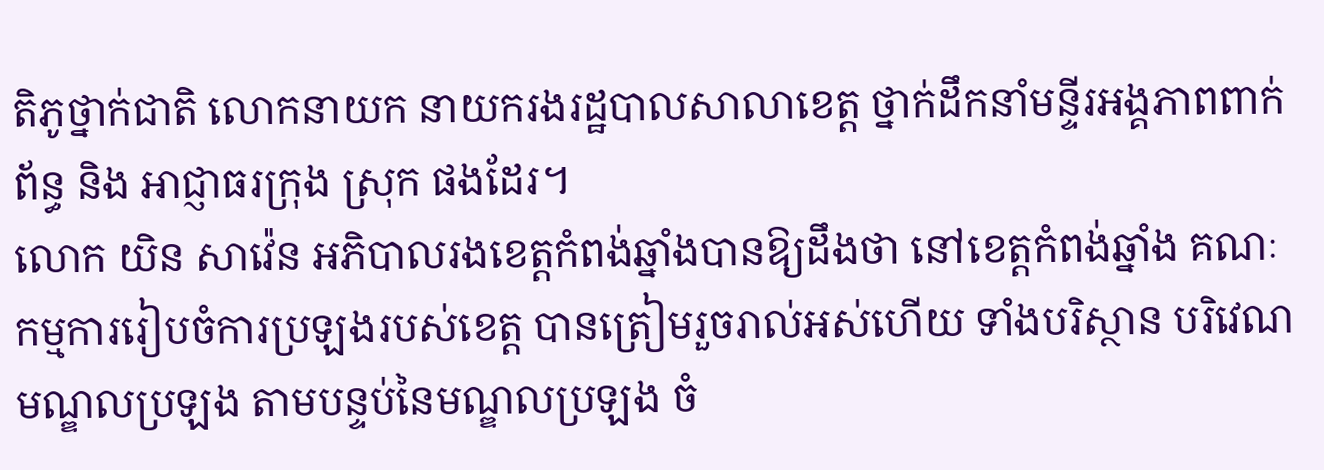តិភូថ្នាក់ជាតិ លោកនាយក នាយករងរដ្ឋបាលសាលាខេត្ត ថ្នាក់ដឹកនាំមន្ទីរអង្គភាពពាក់ព័ន្ធ និង អាជ្ញាធរក្រុង ស្រុក ផងដែរ។
លោក យិន សាវ៉េន អភិបាលរងខេត្តកំពង់ឆ្នាំងបានឱ្យដឹងថា នៅខេត្តកំពង់ឆ្នាំង គណៈកម្មការរៀបចំការប្រឡងរបស់ខេត្ត បានត្រៀមរួចរាល់អស់ហើយ ទាំងបរិស្ថាន បរិវេណមណ្ឌលប្រឡង តាមបន្ទប់នៃមណ្ឌលប្រឡង ចំ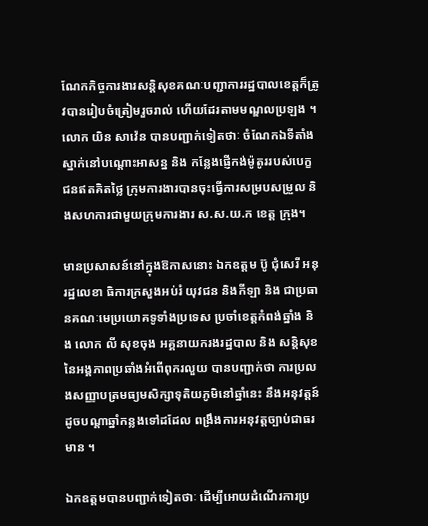ណែកកិច្ចការងារសន្តិសុខគណៈបញ្ជាការរដ្ឋបាលខេត្តក៏ត្រូវបានរៀបចំត្រៀមរួចរាល់ ហើយដែរតាមមណ្ឌលប្រឡង ។
លោក យិន សាវ៉េន បានបញ្ជាក់ទៀតថាៈ ចំណែកឯទីតាំងស្នាក់នៅបណ្តោះអាសន្ន និង កន្លែងផ្ញើកង់ម៉ូតូររបស់បេក្ខជនឥតគិតថ្លៃ ក្រុមការងារបានចុះធ្វើការសម្របសម្រួល និងសហការជាមួយក្រុមការងារ ស.ស.យ.ក ខេត្ត ក្រុង។

មានប្រសាសន៍នៅក្នុងឱកាសនោះ ឯកឧត្ដម ប៊ូ ជុំសេរី អនុរដ្ឋលេខា ធិការក្រសួងអប់រំ យុវជន និងកីឡា និង ជាប្រធានគណៈមេប្រយោគទូទាំងប្រទេស ប្រចាំខេត្តកំពង់ឆ្នាំង និង លោក លី សុខចុង អគ្គនាយករងរដ្ឋបាល និង សន្តិសុខនៃអង្គភាពប្រឆាំងអំពើពុករលួយ បានបញ្ជាក់ថា ការប្រលងសញ្ញាបត្រមធ្យមសិក្សាទុតិយភូមិនៅឆ្នាំនេះ នឹងអនុវត្តន៍ដូចបណ្តាឆ្នាំកន្លងទៅដដែល ពង្រឹងការអនុវត្តច្បាប់ជាធរមាន ។

ឯកឧត្តមបានបញ្ជាក់ទៀតថាៈ ដើម្បីអោយដំណើរការប្រ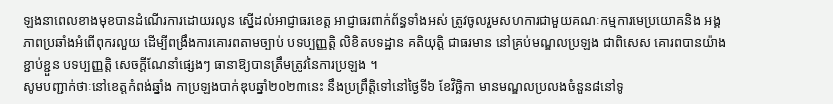ឡងនាពេលខាងមុខបានដំណើរការដោយរលូន ស្នើដល់អាជ្ញាធរខេត្ត អាជ្ញាធរពាក់ព័ន្ធទាំងអស់ ត្រូវចូលរួមសហការជាមួយគណៈកម្មការមេប្រយោគនិង អង្គភាពប្រឆាំងអំពើពុករលួយ ដើម្បីពង្រឹងការគោរពតាមច្បាប់ បទប្បញ្ញត្តិ លិខិតបទដ្ឋាន គតិយុត្តិ ជាធរមាន នៅគ្រប់មណ្ឌលប្រឡង ជាពិសេស គោរពបានយ៉ាងខ្ជាប់ខ្ជួន បទប្បញ្ញត្តិ សេចក្តីណែនាំផ្សេងៗ ធានាឱ្យបានត្រឹមត្រូវនៃការប្រឡង ។
សូមបញ្ជាក់ថាៈនៅខេត្តកំពង់ឆ្នាំង កាប្រឡងបាក់ឌុបឆ្នាំ២០២៣នេះ នឹងប្រព្រឹត្តិទៅនៅថ្ងៃទី៦ ខែវិច្ឆិកា មានមណ្ឌលប្រលងចំនួន៨នៅទូ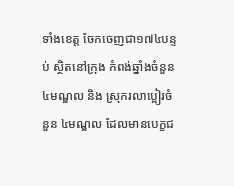ទាំងខេត្ត ចែកចេញជា១៧៤បន្ទប់ ស្ថិតនៅក្រុង កំពង់ឆ្នាំងចំនួន៤មណ្ឌល និង ស្រុករលាប្អៀរចំនួន ៤មណ្ឌល ដែលមានបេក្ខជ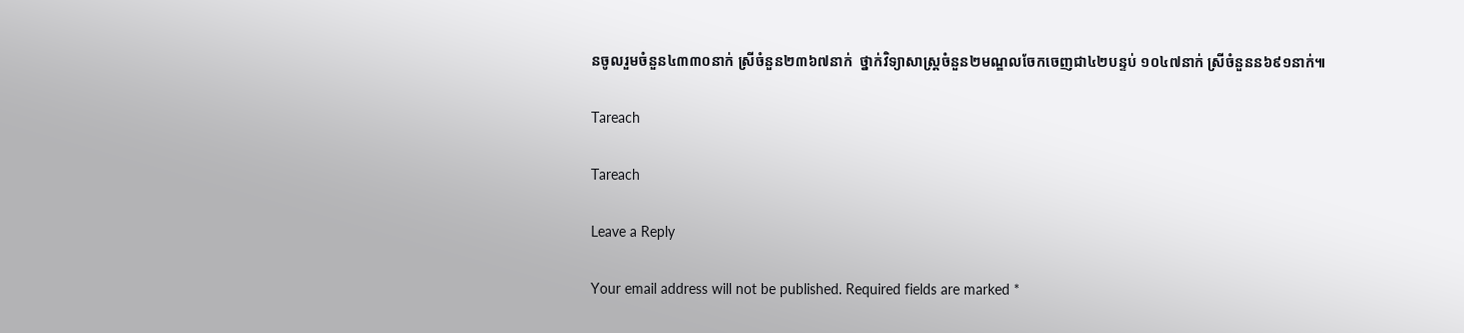នចូលរួមចំនួន៤៣៣០នាក់ ស្រីចំនួន២៣៦៧នាក់  ថ្នាក់វិទ្យាសាស្រ្តចំនួន២មណ្ឌលចែកចេញជា៤២បន្ទប់ ១០៤៧នាក់ ស្រីចំនួនន៦៩១នាក់៕

Tareach

Tareach

Leave a Reply

Your email address will not be published. Required fields are marked *